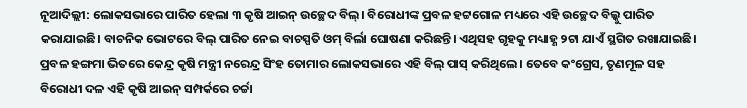ନୂଆଦିଲ୍ଲୀ: ଲୋକସଭାରେ ପାରିତ ହେଲା ୩ କୃଷି ଆଇନ୍ ଉଚ୍ଛେଦ ବିଲ୍। ବିରୋଧୀଙ୍କ ପ୍ରବଳ ହଟ୍ଟଗୋଳ ମଧ୍ୟରେ ଏହି ଉଚ୍ଛେଦ ବିଲ୍କୁ ପାରିତ କରାଯାଇଛି। ବାଚନିକ ଭୋଟରେ ବିଲ୍ ପାରିତ ନେଇ ବାଚସ୍ପତି ଓମ୍ ବିର୍ଲା ଘୋଷଣା କରିଛନ୍ତି। ଏଥିସହ ଗୃହକୁ ମଧ୍ୟାହ୍ଣ ୨ଟା ଯାଏଁ ସ୍ଥଗିତ ରଖାଯାଇଛି।
ପ୍ରବଳ ହଙ୍ଗମା ଭିତରେ କେନ୍ଦ୍ର କୃଷି ମନ୍ତ୍ରୀ ନରେନ୍ଦ୍ର ସିଂହ ତୋମାର ଲୋକସଭାରେ ଏହି ବିଲ୍ ପାସ୍ କରିଥିଲେ। ତେବେ କଂଗ୍ରେସ, ତୃଣମୂଳ ସହ ବିରୋଧୀ ଦଳ ଏହି କୃଷି ଆଇନ୍ ସମ୍ପର୍କରେ ଚର୍ଚ୍ଚା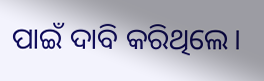ପାଇଁ ଦାବି କରିଥିଲେ।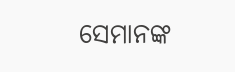ସେମାନଙ୍କ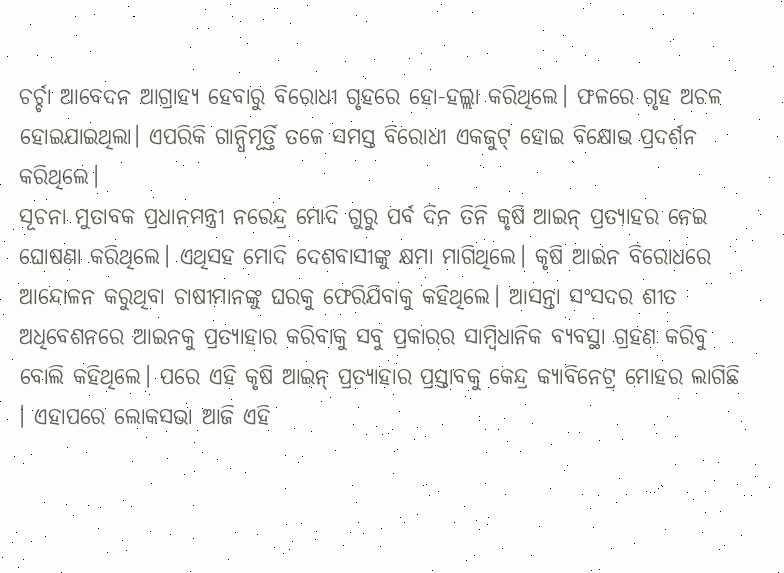ଚର୍ଚ୍ଚା ଆବେଦନ ଆଗ୍ରାହ୍ୟ ହେବାରୁ ବିରୋଧୀ ଗୃହରେ ହୋ-ହଲ୍ଲା କରିଥିଲେ। ଫଳରେ ଗୃହ ଅଚଳ ହୋଇଯାଇଥିଲା। ଏପରିକି ଗାନ୍ଧିମୂର୍ତ୍ତି ତଳେ ସମସ୍ତ ବିରୋଧୀ ଏକଜୁଟ୍ ହୋଇ ବିକ୍ଷୋଭ ପ୍ରଦର୍ଶନ କରିଥିଲେ।
ସୂଚନା ମୁତାବକ ପ୍ରଧାନମନ୍ତ୍ରୀ ନରେନ୍ଦ୍ର ମୋଦି ଗୁରୁ ପର୍ବ ଦିନ ତିନି କୃଷି ଆଇନ୍ ପ୍ରତ୍ୟାହର ନେଇ ଘୋଷଣା କରିଥିଲେ। ଏଥିସହ ମୋଦି ଦେଶବାସୀଙ୍କୁ କ୍ଷମା ମାଗିଥିଲେ। କୃଷି ଆଇନ ବିରୋଧରେ ଆନ୍ଦୋଳନ କରୁଥିବା ଚାଷୀମାନଙ୍କୁ ଘରକୁ ଫେରିଯିବାକୁ କହିଥିଲେ। ଆସନ୍ତା ସଂସଦର ଶୀତ ଅଧିବେଶନରେ ଆଇନକୁ ପ୍ରତ୍ୟାହାର କରିବାକୁ ସବୁ ପ୍ରକାରର ସାମ୍ବିଧାନିକ ବ୍ୟବସ୍ଥା ଗ୍ରହଣ କରିବୁ ବୋଲି କହିଥିଲେ। ପରେ ଏହି କୃଷି ଆଇନ୍ ପ୍ରତ୍ୟାହାର ପ୍ରସ୍ତାବକୁ କେନ୍ଦ୍ର କ୍ୟାବିନେଟ୍ର ମୋହର ଲାଗିଛି । ଏହାପରେ ଲୋକସଭା ଆଜି ଏହି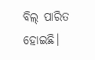ବିଲ୍ ପାରିତ ହୋଇଛି।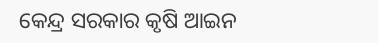କେନ୍ଦ୍ର ସରକାର କୃଷି ଆଇନ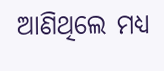ଆଣିଥିଲେ ମଧ୍ୟ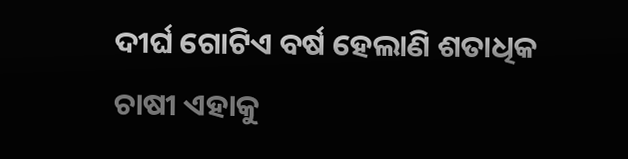ଦୀର୍ଘ ଗୋଟିଏ ବର୍ଷ ହେଲାଣି ଶତାଧିକ ଚାଷୀ ଏହାକୁ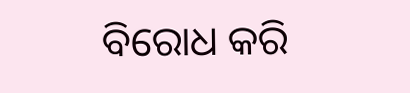ବିରୋଧ କରି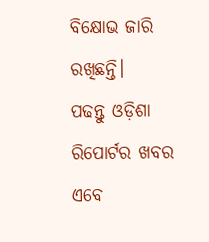ବିକ୍ଷୋଭ ଜାରି ରଖିଛନ୍ତି।
ପଢନ୍ତୁ ଓଡ଼ିଶା ରିପୋର୍ଟର ଖବର ଏବେ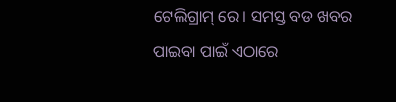ଟେଲିଗ୍ରାମ୍ ରେ। ସମସ୍ତ ବଡ ଖବର ପାଇବା ପାଇଁ ଏଠାରେ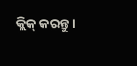କ୍ଲିକ୍ କରନ୍ତୁ।